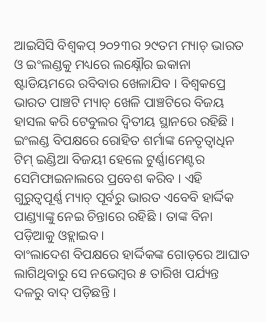ଆଇସିସି ବିଶ୍ୱକପ୍ ୨୦୨୩ର ୨୯ତମ ମ୍ୟାଚ୍ ଭାରତ ଓ ଇଂଲଣ୍ଡକୁ ମଧ୍ୟରେ ଲକ୍ଷ୍ନୌର ଇକାନା ଷ୍ଟାଡିୟମରେ ରବିବାର ଖେଳାଯିବ । ବିଶ୍ୱକପ୍ରେ ଭାରତ ପାଞ୍ଚଟି ମ୍ୟାଚ୍ ଖେଳି ପାଞ୍ଚଟିରେ ବିଜୟ ହାସଲ କରି ଟେବୁଲର ଦ୍ୱିତୀୟ ସ୍ଥାନରେ ରହିଛି । ଇଂଲଣ୍ଡ ବିପକ୍ଷରେ ରୋହିତ ଶର୍ମାଙ୍କ ନେତୃତ୍ୱାଧିନ ଟିମ୍ ଇଣ୍ଡିଆ ବିଜୟୀ ହେଲେ ଟୁର୍ଣ୍ଣାମେଣ୍ଟର ସେମିଫାଇନାଲରେ ପ୍ରବେଶ କରିବ । ଏହି ଗୁରୁତ୍ୱପୂର୍ଣ୍ଣ ମ୍ୟାଚ୍ ପୂର୍ବରୁ ଭାରତ ଏବେବି ହାର୍ଦ୍ଦିକ ପାଣ୍ଡ୍ୟାଙ୍କୁ ନେଇ ଚିନ୍ତାରେ ରହିଛି । ତାଙ୍କ ବିନା ପଡ଼ିଆକୁ ଓହ୍ଲାଇବ ।
ବାଂଲାଦେଶ ବିପକ୍ଷରେ ହାର୍ଦ୍ଦିକଙ୍କ ଗୋଡ଼ରେ ଆଘାତ ଲାଗିଥିବାରୁ ସେ ନଭେମ୍ବର ୫ ତାରିଖ ପର୍ଯ୍ୟନ୍ତ ଦଳରୁ ବାଦ୍ ପଡ଼ିଛନ୍ତି ।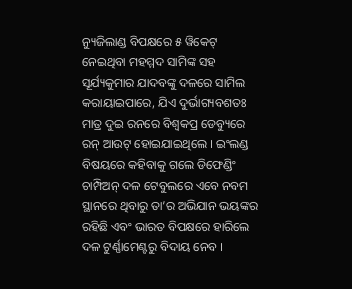ନ୍ୟୁଜିଲାଣ୍ଡ ବିପକ୍ଷରେ ୫ ୱିକେଟ୍ ନେଇଥିବା ମହମ୍ମଦ ସାମିଙ୍କ ସହ ସୂର୍ଯ୍ୟକୁମାର ଯାଦବଙ୍କୁ ଦଳରେ ସାମିଲ କରାୟାଇପାରେ, ଯିଏ ଦୁର୍ଭାଗ୍ୟବଶତଃ ମାତ୍ର ଦୁଇ ରନରେ ବିଶ୍ୱକପ୍ର ଡେବ୍ୟୁରେ ରନ୍ ଆଉଟ୍ ହୋଇଯାଇଥିଲେ । ଇଂଲଣ୍ଡ ବିଷୟରେ କହିବାକୁ ଗଲେ ଡିଫେଣ୍ଡିଂ ଚାମ୍ପିଅନ୍ ଦଳ ଟେବୁଲରେ ଏବେ ନବମ ସ୍ଥାନରେ ଥିବାରୁ ତା’ର ଅଭିଯାନ ଭୟଙ୍କର ରହିଛି ଏବଂ ଭାରତ ବିପକ୍ଷରେ ହାରିଲେ ଦଳ ଟୁର୍ଣ୍ଣାମେଣ୍ଟରୁ ବିଦାୟ ନେବ ।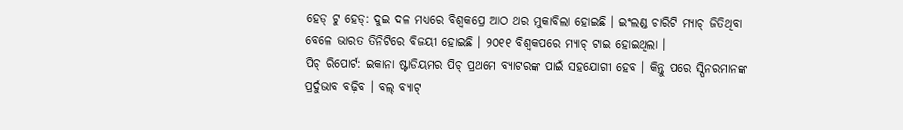ହେଡ୍ ଟୁ ହେଡ୍: ଦୁଇ ଦଳ ମଧ୍ୟରେ ବିଶ୍ୱକପ୍ରେ ଆଠ ଥର ମୁକାବିଲା ହୋଇଛି । ଇଂଲଣ୍ଡ ଚାରିଟି ମ୍ୟାଚ୍ ଜିତିଥିବା ବେଳେ ଭାରତ ତିନିଟିରେ ବିଜୟୀ ହୋଇଛି । ୨୦୧୧ ବିଶ୍ୱକପରେ ମ୍ୟାଚ୍ ଟାଇ ହୋଇଥିଲା ।
ପିଚ୍ ରିପୋର୍ଟ: ଇକାନା ଷ୍ଟାଡିୟମର ପିଚ୍ ପ୍ରଥମେ ବ୍ୟାଟରଙ୍କ ପାଇଁ ସହଯୋଗୀ ହେବ । କିନ୍ତୁ ପରେ ସ୍ପିନରମାନଙ୍କ ପ୍ରର୍ଦୁଭାବ ବଢ଼ିବ । ବଲ୍ ବ୍ୟାଟ୍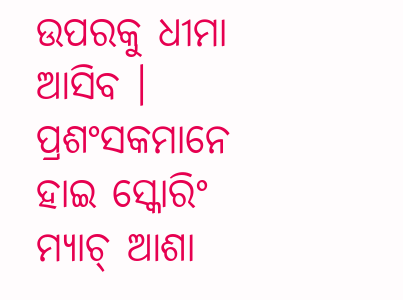ଉପରକୁ ଧୀମା ଆସିବ । ପ୍ରଶଂସକମାନେ ହାଇ ସ୍କୋରିଂ ମ୍ୟାଚ୍ ଆଶା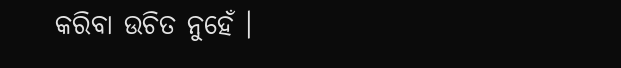କରିବା ଉଚିତ ନୁହେଁ ।